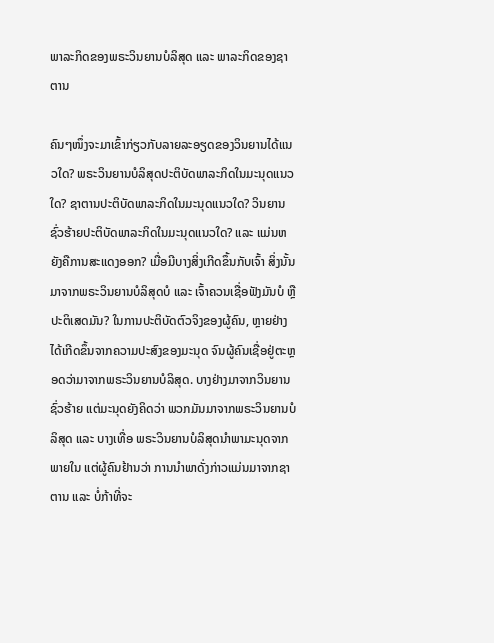ພາລະກິດຂອງພຣະວິນຍານບໍລິສຸດ ແລະ ພາລະກິດຂອງຊາຕານ

ຄົນໆໜຶ່ງຈະມາເຂົ້າກ່ຽວກັບລາຍລະອຽດຂອງວິນຍານໄດ້ແນວໃດ? ພຣະວິນຍານບໍລິສຸດປະຕິບັດພາລະກິດໃນມະນຸດແນວໃດ? ຊາຕານປະຕິບັດພາລະກິດໃນມະນຸດແນວໃດ? ວິນຍານຊົ່ວຮ້າຍປະຕິບັດພາລະກິດໃນມະນຸດແນວໃດ? ແລະ ແມ່ນຫຍັງຄືການສະແດງອອກ? ເມື່ອມີບາງສິ່ງເກີດຂຶ້ນກັບເຈົ້າ ສິ່ງນັ້ນມາຈາກພຣະວິນຍານບໍລິສຸດບໍ ແລະ ເຈົ້າຄວນເຊື່ອຟັງມັນບໍ ຫຼື ປະຕິເສດມັນ? ໃນການປະຕິບັດຕົວຈິງຂອງຜູ້ຄົນ, ຫຼາຍຢ່າງໄດ້ເກີດຂຶ້ນຈາກຄວາມປະສົງຂອງມະນຸດ ຈົນຜູ້ຄົນເຊື່ອຢູ່ຕະຫຼອດວ່າມາຈາກພຣະວິນຍານບໍລິສຸດ. ບາງຢ່າງມາຈາກວິນຍານຊົ່ວຮ້າຍ ແຕ່ມະນຸດຍັງຄິດວ່າ ພວກມັນມາຈາກພຣະວິນຍານບໍລິສຸດ ແລະ ບາງເທື່ອ ພຣະວິນຍານບໍລິສຸດນໍາພາມະນຸດຈາກພາຍໃນ ແຕ່ຜູ້ຄົນຢ້ານວ່າ ການນໍາພາດັ່ງກ່າວແມ່ນມາຈາກຊາຕານ ແລະ ບໍ່ກ້າທີ່ຈະ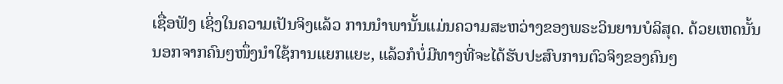ເຊື່ອຟັງ ເຊິ່ງໃນຄວາມເປັນຈິງແລ້ວ ການນໍາພານັ້ນແມ່ນຄວາມສະຫວ່າງຂອງພຣະວິນຍານບໍລິສຸດ. ດ້ວຍເຫດນັ້ນ ນອກຈາກຄົນໆໜຶ່ງນໍາໃຊ້ການແຍກແຍະ, ແລ້ວກໍບໍ່ມີທາງທີ່ຈະໄດ້ຮັບປະສົບການຕົວຈິງຂອງຄົນໆ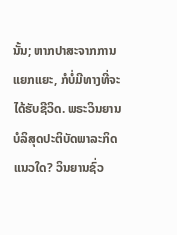ນັ້ນ; ຫາກປາສະຈາກການແຍກແຍະ, ກໍບໍ່ມີທາງທີ່ຈະໄດ້ຮັບຊີວິດ. ພຣະວິນຍານບໍລິສຸດປະຕິບັດພາລະກິດແນວໃດ? ວິນຍານຊົ່ວ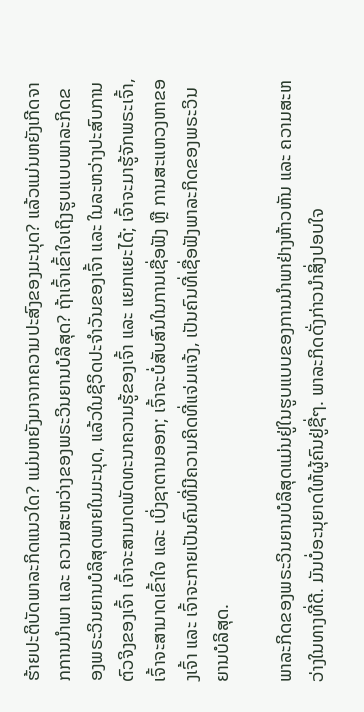ຮ້າຍປະຕິບັດພາລະກິດແນວໃດ? ແມ່ນຫຍັງມາຈາກຄວາມປະສົງຂອງມະນຸດ? ແລ້ວແມ່ນຫຍັງເກີດຈາກການນໍາພາ ແລະ ຄວາມສະຫວ່າງຂອງພຣະວິນຍານບໍລິສຸດ? ຖ້າເຈົ້າເຂົ້າໃຈເຖິງຮູບແບບພາລະກິດຂອງພຣະວິນຍານບໍລິສຸດພາຍໃນມະນຸດ, ແລ້ວໃນຊີວິດປະຈຳວັນຂອງເຈົ້າ ແລະ ໃນລະຫວ່າງປະສົບການຕົວຈິງຂອງເຈົ້າ ເຈົ້າຈະສາມາດພັດທະນາຄວາມຮູ້ຂອງເຈົ້າ ແລະ ແຍກແຍະໄດ້; ເຈົ້າຈະມາຮູ້ຈັກພຣະເຈົ້າ, ເຈົ້າຈະສາມາດເຂົ້າໃຈ ແລະ ເບິ່ງຊາຕານອອກ; ເຈົ້າຈະບໍ່ສັບສົນໃນການເຊື່ອຟັງ ຫຼື ການສະແຫວງຫາຂອງເຈົ້າ ແລະ ເຈົ້າຈະກາຍເປັນຄົນທີ່ມີຄວາມຄິດທີ່ແຈ່ມແຈ້ງ, ເປັນຄົນທີ່ເຊື່ອຟັງພາລະກິດຂອງພຣະວິນຍານບໍລິສຸດ.

ພາລະກິດຂອງພຣະວິນຍານບໍລິສຸດແມ່ນຢູ່ໃນຮູບແບບຂອງການນໍາພາຢ່າງຫ້າວຫັນ ແລະ ຄວາມສະຫວ່າງໃນທາງທີ່ດີ. ມັນບໍ່ອະນຸຍາດໃຫ້ຜູ້ຄົນຢູ່ຊື່ໆ. ພາລະກິດດັ່ງກ່າວນໍາສິ່ງປອບໃຈ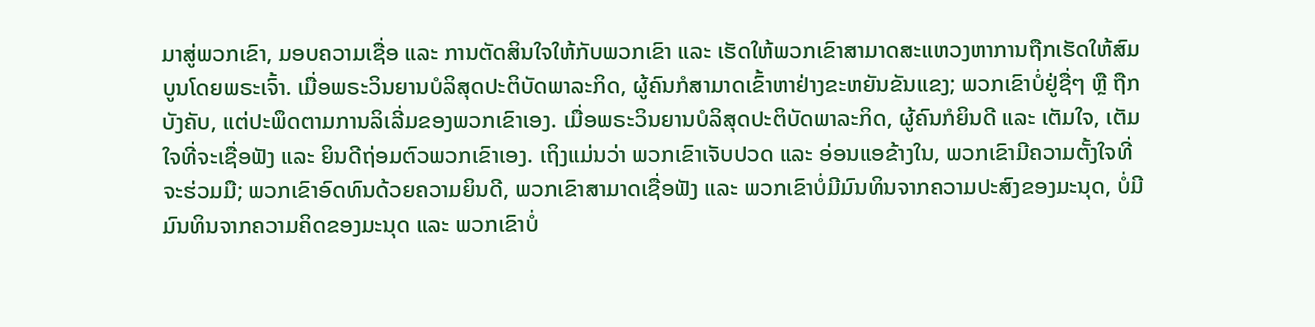ມາສູ່ພວກເຂົາ, ມອບຄວາມເຊື່ອ ແລະ ການຕັດສິນໃຈໃຫ້ກັບພວກເຂົາ ແລະ ເຮັດໃຫ້ພວກເຂົາສາມາດສະແຫວງຫາການຖືກເຮັດໃຫ້ສົມບູນໂດຍພຣະເຈົ້າ. ເມື່ອພຣະວິນຍານບໍລິສຸດປະຕິບັດພາລະກິດ, ຜູ້ຄົນກໍສາມາດເຂົ້າຫາຢ່າງຂະຫຍັນຂັນແຂງ; ພວກເຂົາບໍ່ຢູ່ຊື່ໆ ຫຼື ຖືກບັງຄັບ, ແຕ່ປະພຶດຕາມການລິເລີ່ມຂອງພວກເຂົາເອງ. ເມື່ອພຣະວິນຍານບໍລິສຸດປະຕິບັດພາລະກິດ, ຜູ້ຄົນກໍຍິນດີ ແລະ ເຕັມໃຈ, ເຕັມໃຈທີ່ຈະເຊື່ອຟັງ ແລະ ຍິນດີຖ່ອມຕົວພວກເຂົາເອງ. ເຖິງແມ່ນວ່າ ພວກເຂົາເຈັບປວດ ແລະ ອ່ອນແອຂ້າງໃນ, ພວກເຂົາມີຄວາມຕັ້ງໃຈທີ່ຈະຮ່ວມມື; ພວກເຂົາອົດທົນດ້ວຍຄວາມຍິນດີ, ພວກເຂົາສາມາດເຊື່ອຟັງ ແລະ ພວກເຂົາບໍ່ມີມົນທິນຈາກຄວາມປະສົງຂອງມະນຸດ, ບໍ່ມີມົນທິນຈາກຄວາມຄິດຂອງມະນຸດ ແລະ ພວກເຂົາບໍ່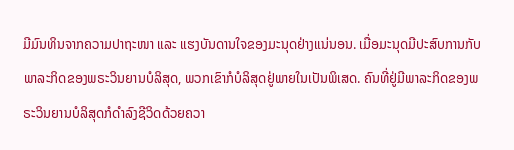ມີມົນທິນຈາກຄວາມປາຖະໜາ ແລະ ແຮງບັນດານໃຈຂອງມະນຸດຢ່າງແນ່ນອນ. ເມື່ອມະນຸດມີປະສົບການກັບພາລະກິດຂອງພຣະວິນຍານບໍລິສຸດ, ພວກເຂົາກໍບໍລິສຸດຢູ່ພາຍໃນເປັນພິເສດ. ຄົນທີ່ຢູ່ມີພາລະກິດຂອງພຣະວິນຍານບໍລິສຸດກໍດຳລົງຊີວິດດ້ວຍຄວາ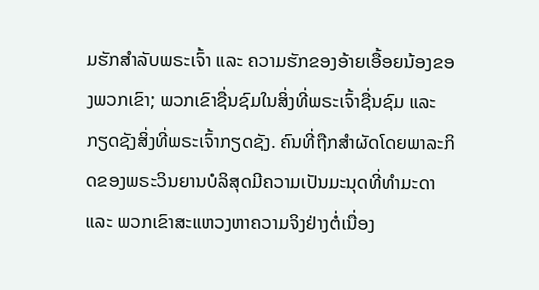ມຮັກສຳລັບພຣະເຈົ້າ ແລະ ຄວາມຮັກຂອງອ້າຍເອື້ອຍນ້ອງຂອງພວກເຂົາ; ພວກເຂົາຊື່ນຊົມໃນສິ່ງທີ່ພຣະເຈົ້າຊື່ນຊົມ ແລະ ກຽດຊັງສິ່ງທີ່ພຣະເຈົ້າກຽດຊັງ. ຄົນທີ່ຖືກສຳຜັດໂດຍພາລະກິດຂອງພຣະວິນຍານບໍລິສຸດມີຄວາມເປັນມະນຸດທີ່ທຳມະດາ ແລະ ພວກເຂົາສະແຫວງຫາຄວາມຈິງຢ່າງຕໍ່ເນື່ອງ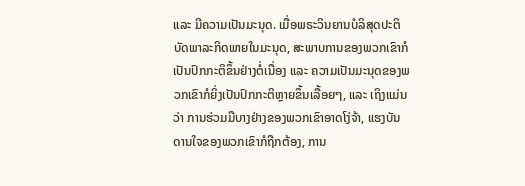ແລະ ມີຄວາມເປັນມະນຸດ. ເມື່ອພຣະວິນຍານບໍລິສຸດປະຕິບັດພາລະກິດພາຍໃນມະນຸດ, ສະພາບການຂອງພວກເຂົາກໍເປັນປົກກະຕິຂຶ້ນຢ່າງຕໍ່ເນື່ອງ ແລະ ຄວາມເປັນມະນຸດຂອງພວກເຂົາກໍຍິ່ງເປັນປົກກະຕິຫຼາຍຂຶ້ນເລື້ອຍໆ, ແລະ ເຖິງແມ່ນວ່າ ການຮ່ວມມືບາງຢ່າງຂອງພວກເຂົາອາດໂງ່ຈ້າ, ແຮງບັນດານໃຈຂອງພວກເຂົາກໍຖືກຕ້ອງ, ການ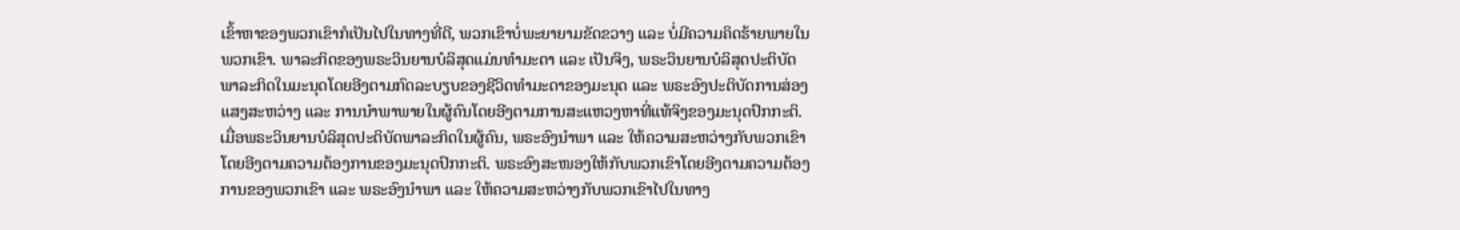ເຂົ້າຫາຂອງພວກເຂົາກໍເປັນໄປໃນທາງທີ່ດີ, ພວກເຂົາບໍ່ພະຍາຍາມຂັດຂວາງ ແລະ ບໍ່ມີຄວາມຄິດຮ້າຍພາຍໃນພວກເຂົາ. ພາລະກິດຂອງພຣະວິນຍານບໍລິສຸດແມ່ນທຳມະດາ ແລະ ເປັນຈິງ, ພຣະວິນຍານບໍລິສຸດປະຕິບັດພາລະກິດໃນມະນຸດໂດຍອີງຕາມກົດລະບຽບຂອງຊີວິດທຳມະດາຂອງມະນຸດ ແລະ ພຣະອົງປະຕິບັດການສ່ອງແສງສະຫວ່າງ ແລະ ການນໍາພາພາຍໃນຜູ້ຄົນໂດຍອີງຕາມການສະແຫວງຫາທີ່ແທ້ຈິງຂອງມະນຸດປົກກະຕິ. ເມື່ອພຣະວິນຍານບໍລິສຸດປະຕິບັດພາລະກິດໃນຜູ້ຄົນ, ພຣະອົງນໍາພາ ແລະ ໃຫ້ຄວາມສະຫວ່າງກັບພວກເຂົາໂດຍອີງຕາມຄວາມຕ້ອງການຂອງມະນຸດປົກກະຕິ. ພຣະອົງສະໜອງໃຫ້ກັບພວກເຂົາໂດຍອີງຕາມຄວາມຕ້ອງການຂອງພວກເຂົາ ແລະ ພຣະອົງນໍາພາ ແລະ ໃຫ້ຄວາມສະຫວ່າງກັບພວກເຂົາໄປໃນທາງ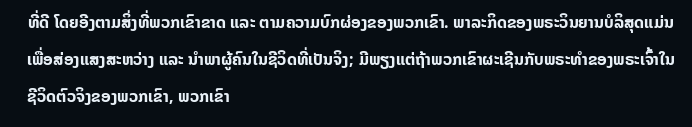ທີ່ດີ ໂດຍອີງຕາມສິ່ງທີ່ພວກເຂົາຂາດ ແລະ ຕາມຄວາມບົກຜ່ອງຂອງພວກເຂົາ. ພາລະກິດຂອງພຣະວິນຍານບໍລິສຸດແມ່ນເພື່ອສ່ອງແສງສະຫວ່າງ ແລະ ນໍາພາຜູ້ຄົນໃນຊີວິດທີ່ເປັນຈິງ; ມີພຽງແຕ່ຖ້າພວກເຂົາຜະເຊີນກັບພຣະທຳຂອງພຣະເຈົ້າໃນຊີວິດຕົວຈິງຂອງພວກເຂົາ, ພວກເຂົາ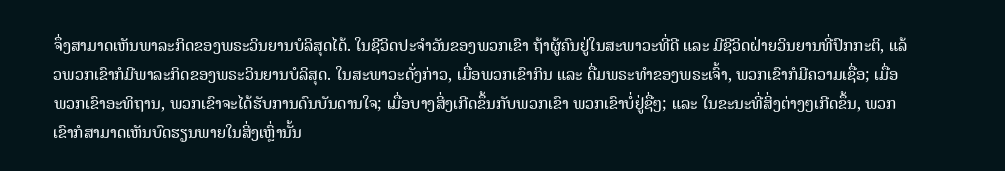ຈຶ່ງສາມາດເຫັນພາລະກິດຂອງພຣະວິນຍານບໍລິສຸດໄດ້. ໃນຊີວິດປະຈຳວັນຂອງພວກເຂົາ ຖ້າຜູ້ຄົນຢູ່ໃນສະພາວະທີ່ດີ ແລະ ມີຊີວິດຝ່າຍວິນຍານທີ່ປົກກະຕິ, ແລ້ວພວກເຂົາກໍມີພາລະກິດຂອງພຣະວິນຍານບໍລິສຸດ. ໃນສະພາວະດັ່ງກ່າວ, ເມື່ອພວກເຂົາກິນ ແລະ ດື່ມພຣະທຳຂອງພຣະເຈົ້າ, ພວກເຂົາກໍມີຄວາມເຊື່ອ; ເມື່ອພວກເຂົາອະທິຖານ, ພວກເຂົາຈະໄດ້ຮັບການດົນບັນດານໃຈ; ເມື່ອບາງສິ່ງເກີດຂຶ້ນກັບພວກເຂົາ ພວກເຂົາບໍ່ຢູ່ຊື່ໆ; ແລະ ໃນຂະນະທີ່ສິ່ງຕ່າງໆເກີດຂຶ້ນ, ພວກເຂົາກໍສາມາດເຫັນບົດຮຽນພາຍໃນສິ່ງເຫຼົ່ານັ້ນ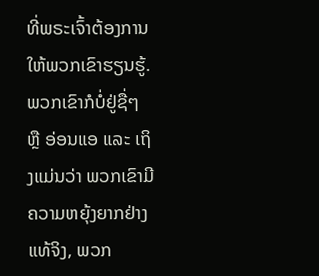ທີ່ພຣະເຈົ້າຕ້ອງການໃຫ້ພວກເຂົາຮຽນຮູ້. ພວກເຂົາກໍບໍ່ຢູ່ຊື່ໆ ຫຼື ອ່ອນແອ ແລະ ເຖິງແມ່ນວ່າ ພວກເຂົາມີຄວາມຫຍຸ້ງຍາກຢ່າງແທ້ຈິງ, ພວກ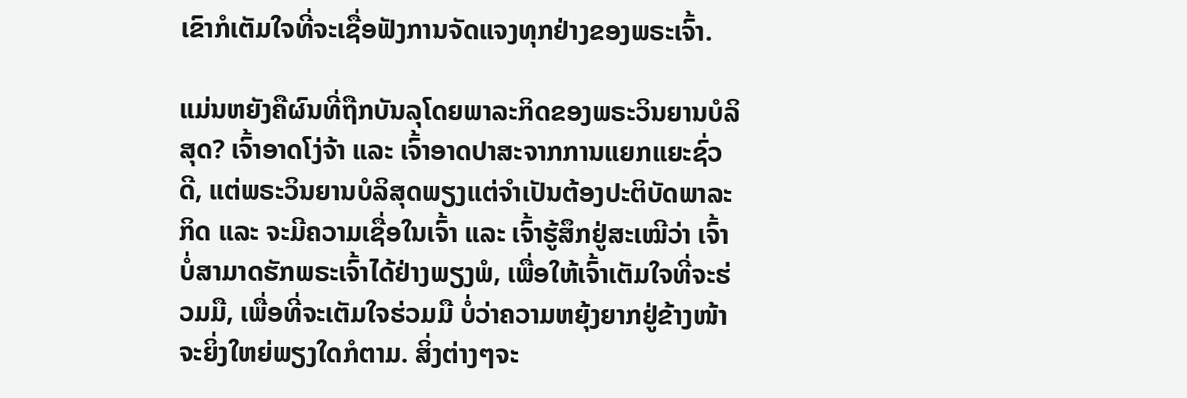ເຂົາກໍເຕັມໃຈທີ່ຈະເຊື່ອຟັງການຈັດແຈງທຸກຢ່າງຂອງພຣະເຈົ້າ.

ແມ່ນຫຍັງຄືຜົນທີ່ຖືກບັນລຸໂດຍພາລະກິດຂອງພຣະວິນຍານບໍລິສຸດ? ເຈົ້າອາດໂງ່ຈ້າ ແລະ ເຈົ້າອາດປາສະຈາກການແຍກແຍະຊົ່ວດີ, ແຕ່ພຣະວິນຍານບໍລິສຸດພຽງແຕ່ຈຳເປັນຕ້ອງປະຕິບັດພາລະກິດ ແລະ ຈະມີຄວາມເຊື່ອໃນເຈົ້າ ແລະ ເຈົ້າຮູ້ສຶກຢູ່ສະເໝີວ່າ ເຈົ້າບໍ່ສາມາດຮັກພຣະເຈົ້າໄດ້ຢ່າງພຽງພໍ, ເພື່ອໃຫ້ເຈົ້າເຕັມໃຈທີ່ຈະຮ່ວມມື, ເພື່ອທີ່ຈະເຕັມໃຈຮ່ວມມື ບໍ່ວ່າຄວາມຫຍຸ້ງຍາກຢູ່ຂ້າງໜ້າຈະຍິ່ງໃຫຍ່ພຽງໃດກໍຕາມ. ສິ່ງຕ່າງໆຈະ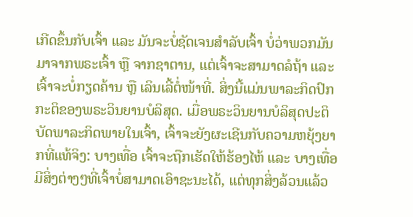ເກີດຂຶ້ນກັບເຈົ້າ ແລະ ມັນຈະບໍ່ຊັດເຈນສໍາລັບເຈົ້າ ບໍ່ວ່າພວກມັນມາຈາກພຣະເຈົ້າ ຫຼື ຈາກຊາຕານ, ແຕ່ເຈົ້າຈະສາມາດລໍຖ້າ ແລະ ເຈົ້າຈະບໍ່ກຽດຄ້ານ ຫຼື ເລິນເລີ້ຕໍ່ໜ້າທີ່. ສິ່ງນີ້ແມ່ນພາລະກິດປົກກະຕິຂອງພຣະວິນຍານບໍລິສຸດ. ເມື່ອພຣະວິນຍານບໍລິສຸດປະຕິບັດພາລະກິດພາຍໃນເຈົ້າ, ເຈົ້າຈະຍັງຜະເຊີນກັບຄວາມຫຍຸ້ງຍາກທີ່ແທ້ຈິງ: ບາງເທື່ອ ເຈົ້າຈະຖືກເຮັດໃຫ້ຮ້ອງໄຫ້ ແລະ ບາງເທື່ອ ມີສິ່ງຕ່າງໆທີ່ເຈົ້າບໍ່ສາມາດເອົາຊະນະໄດ້, ແຕ່ທຸກສິ່ງລ້ວນແລ້ວ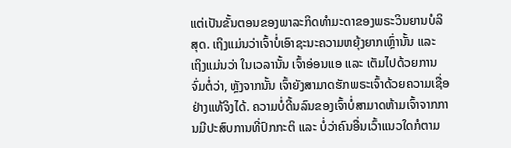ແຕ່ເປັນຂັ້ນຕອນຂອງພາລະກິດທຳມະດາຂອງພຣະວິນຍານບໍລິສຸດ. ເຖິງແມ່ນວ່າເຈົ້າບໍ່ເອົາຊະນະຄວາມຫຍຸ້ງຍາກເຫຼົ່ານັ້ນ ແລະ ເຖິງແມ່ນວ່າ ໃນເວລານັ້ນ ເຈົ້າອ່ອນແອ ແລະ ເຕັມໄປດ້ວຍການຈົ່ມຕໍ່ວ່າ, ຫຼັງຈາກນັ້ນ ເຈົ້າຍັງສາມາດຮັກພຣະເຈົ້າດ້ວຍຄວາມເຊື່ອຢ່າງແທ້ຈິງໄດ້. ຄວາມບໍ່ດີ້ນລົນຂອງເຈົ້າບໍ່ສາມາດຫ້າມເຈົ້າຈາກການມີປະສົບການທີ່ປົກກະຕິ ແລະ ບໍ່ວ່າຄົນອື່ນເວົ້າແນວໃດກໍຕາມ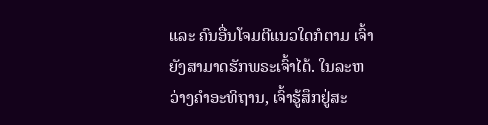ແລະ ຄົນອື່ນໂຈມຕີແນວໃດກໍຕາມ ເຈົ້າຍັງສາມາດຮັກພຣະເຈົ້າໄດ້. ໃນລະຫວ່າງຄຳອະທິຖານ, ເຈົ້າຮູ້ສຶກຢູ່ສະ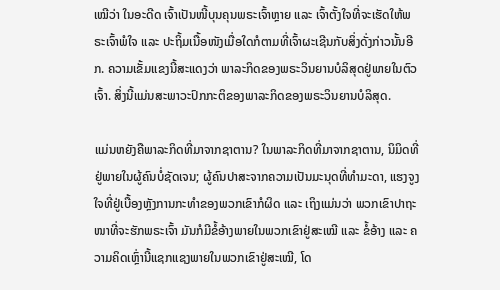ເໝີວ່າ ໃນອະດີດ ເຈົ້າເປັນໜີ້ບຸນຄຸນພຣະເຈົ້າຫຼາຍ ແລະ ເຈົ້າຕັ້ງໃຈທີ່ຈະເຮັດໃຫ້ພຣະເຈົ້າພໍໃຈ ແລະ ປະຖິ້ມເນື້ອໜັງເມື່ອໃດກໍຕາມທີ່ເຈົ້າຜະເຊີນກັບສິ່ງດັ່ງກ່າວນັ້ນອີກ. ຄວາມເຂັ້ມແຂງນີ້ສະແດງວ່າ ພາລະກິດຂອງພຣະວິນຍານບໍລິສຸດຢູ່ພາຍໃນຕົວເຈົ້າ. ສິ່ງນີ້ແມ່ນສະພາວະປົກກະຕິຂອງພາລະກິດຂອງພຣະວິນຍານບໍລິສຸດ.

ແມ່ນຫຍັງຄືພາລະກິດທີ່ມາຈາກຊາຕານ? ໃນພາລະກິດທີ່ມາຈາກຊາຕານ, ນິມິດທີ່ຢູ່ພາຍໃນຜູ້ຄົນບໍ່ຊັດເຈນ; ຜູ້ຄົນປາສະຈາກຄວາມເປັນມະນຸດທີ່ທຳມະດາ, ແຮງຈູງໃຈທີ່ຢູ່ເບື້ອງຫຼັງການກະທຳຂອງພວກເຂົາກໍຜິດ ແລະ ເຖິງແມ່ນວ່າ ພວກເຂົາປາຖະໜາທີ່ຈະຮັກພຣະເຈົ້າ ມັນກໍມີຂໍ້ອ້າງພາຍໃນພວກເຂົາຢູ່ສະເໝີ ແລະ ຂໍ້ອ້າງ ແລະ ຄວາມຄິດເຫຼົ່ານີ້ແຊກແຊງພາຍໃນພວກເຂົາຢູ່ສະເໝີ, ໂດ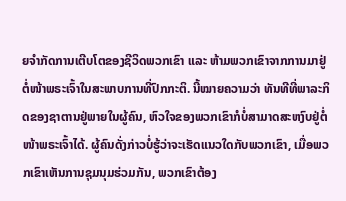ຍຈຳກັດການເຕີບໂຕຂອງຊີວິດພວກເຂົາ ແລະ ຫ້າມພວກເຂົາຈາກການມາຢູ່ຕໍ່ໜ້າພຣະເຈົ້າໃນສະພາບການທີ່ປົກກະຕິ. ນີ້ໝາຍຄວາມວ່າ ທັນທີທີ່ພາລະກິດຂອງຊາຕານຢູ່ພາຍໃນຜູ້ຄົນ, ຫົວໃຈຂອງພວກເຂົາກໍບໍ່ສາມາດສະຫງົບຢູ່ຕໍ່ໜ້າພຣະເຈົ້າໄດ້. ຜູ້ຄົນດັ່ງກ່າວບໍ່ຮູ້ວ່າຈະເຮັດແນວໃດກັບພວກເຂົາ, ເມື່ອພວກເຂົາເຫັນການຊຸມນຸມຮ່ວມກັນ, ພວກເຂົາຕ້ອງ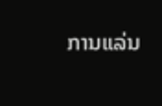ການແລ່ນ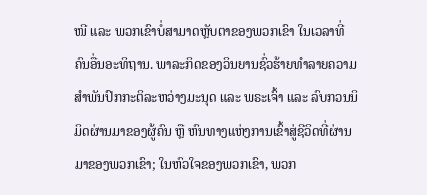ໜີ ແລະ ພວກເຂົາບໍ່ສາມາດຫຼັບຕາຂອງພວກເຂົາ ໃນເວລາທີ່ຄົນອື່ນອະທິຖານ. ພາລະກິດຂອງວິນຍານຊົ່ວຮ້າຍທຳລາຍຄວາມສຳພັນປົກກະຕິລະຫວ່າງມະນຸດ ແລະ ພຣະເຈົ້າ ແລະ ລົບກວນນິມິດຜ່ານມາຂອງຜູ້ຄົນ ຫຼື ຫົນທາງແຫ່ງການເຂົ້າສູ່ຊີວິດທີ່ຜ່ານມາຂອງພວກເຂົາ; ໃນຫົວໃຈຂອງພວກເຂົາ, ພວກ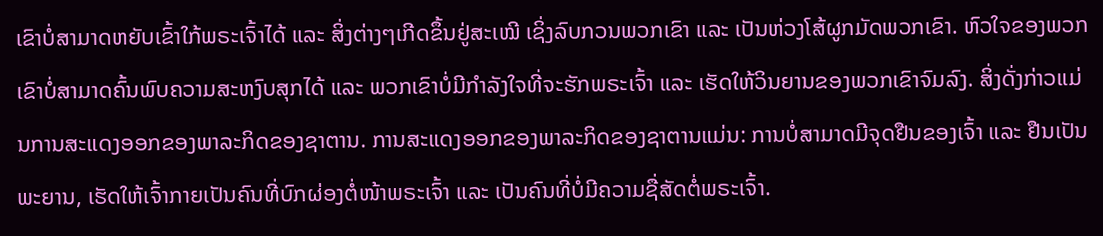ເຂົາບໍ່ສາມາດຫຍັບເຂົ້າໃກ້ພຣະເຈົ້າໄດ້ ແລະ ສິ່ງຕ່າງໆເກີດຂຶ້ນຢູ່ສະເໝີ ເຊິ່ງລົບກວນພວກເຂົາ ແລະ ເປັນຫ່ວງໂສ້ຜູກມັດພວກເຂົາ. ຫົວໃຈຂອງພວກເຂົາບໍ່ສາມາດຄົ້ນພົບຄວາມສະຫງົບສຸກໄດ້ ແລະ ພວກເຂົາບໍ່ມີກຳລັງໃຈທີ່ຈະຮັກພຣະເຈົ້າ ແລະ ເຮັດໃຫ້ວິນຍານຂອງພວກເຂົາຈົມລົງ. ສິ່ງດັ່ງກ່າວແມ່ນການສະແດງອອກຂອງພາລະກິດຂອງຊາຕານ. ການສະແດງອອກຂອງພາລະກິດຂອງຊາຕານແມ່ນ: ການບໍ່ສາມາດມີຈຸດຢືນຂອງເຈົ້າ ແລະ ຢືນເປັນພະຍານ, ເຮັດໃຫ້ເຈົ້າກາຍເປັນຄົນທີ່ບົກຜ່ອງຕໍ່ໜ້າພຣະເຈົ້າ ແລະ ເປັນຄົນທີ່ບໍ່ມີຄວາມຊື່ສັດຕໍ່ພຣະເຈົ້າ.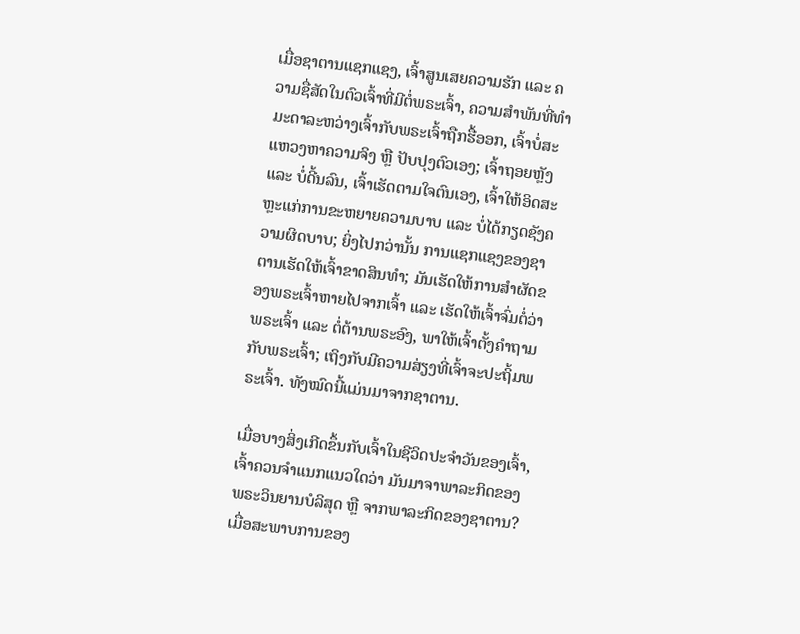ເມື່ອຊາຕານແຊກແຊງ, ເຈົ້າສູນເສຍຄວາມຮັກ ແລະ ຄວາມຊື່ສັດໃນຕົວເຈົ້າທີ່ມີຕໍ່ພຣະເຈົ້າ, ຄວາມສຳພັນທີ່ທຳມະດາລະຫວ່າງເຈົ້າກັບພຣະເຈົ້າຖືກຮື້ອອກ, ເຈົ້າບໍ່ສະແຫວງຫາຄວາມຈິງ ຫຼື ປັບປຸງຕົວເອງ; ເຈົ້າຖອຍຫຼັງ ແລະ ບໍ່ດີ້ນລົນ, ເຈົ້າເຮັດຕາມໃຈຕົນເອງ, ເຈົ້າໃຫ້ອິດສະຫຼະແກ່ການຂະຫຍາຍຄວາມບາບ ແລະ ບໍ່ໄດ້ກຽດຊັງຄວາມຜິດບາບ; ຍິ່ງໄປກວ່ານັ້ນ ການແຊກແຊງຂອງຊາຕານເຮັດໃຫ້ເຈົ້າຂາດສິນທໍາ; ມັນເຮັດໃຫ້ການສຳຜັດຂອງພຣະເຈົ້າຫາຍໄປຈາກເຈົ້າ ແລະ ເຮັດໃຫ້ເຈົ້າຈົ່ມຕໍ່ວ່າພຣະເຈົ້າ ແລະ ຕໍ່ຕ້ານພຣະອົງ, ພາໃຫ້ເຈົ້າຕັ້ງຄຳຖາມກັບພຣະເຈົ້າ; ເຖິງກັບມີຄວາມສ່ຽງທີ່ເຈົ້າຈະປະຖິ້ມພຣະເຈົ້າ. ທັງໝົດນີ້ແມ່ນມາຈາກຊາຕານ.

ເມື່ອບາງສິ່ງເກີດຂຶ້ນກັບເຈົ້າໃນຊີວິດປະຈຳວັນຂອງເຈົ້າ, ເຈົ້າຄວນຈຳແນກແນວໃດວ່າ ມັນມາຈາພາລະກິດຂອງພຣະວິນຍານບໍລິສຸດ ຫຼື ຈາກພາລະກິດຂອງຊາຕານ? ເມື່ອສະພາບການຂອງ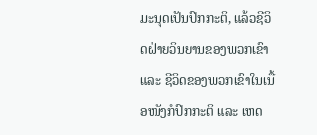ມະນຸດເປັນປົກກະຕິ, ແລ້ວຊີວິດຝ່າຍວິນຍານຂອງພວກເຂົາ ແລະ ຊີວິດຂອງພວກເຂົາໃນເນື້ອໜັງກໍປົກກະຕິ ແລະ ເຫດ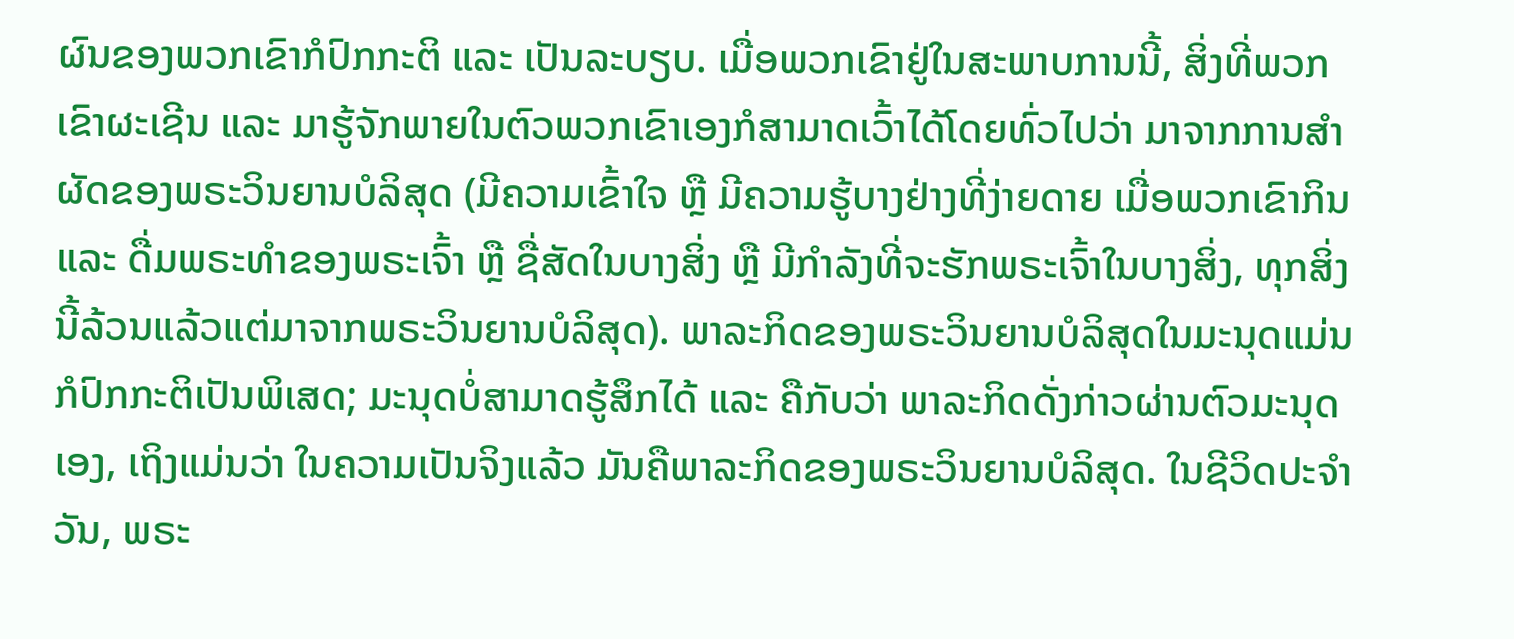ຜົນຂອງພວກເຂົາກໍປົກກະຕິ ແລະ ເປັນລະບຽບ. ເມື່ອພວກເຂົາຢູ່ໃນສະພາບການນີ້, ສິ່ງທີ່ພວກເຂົາຜະເຊີນ ແລະ ມາຮູ້ຈັກພາຍໃນຕົວພວກເຂົາເອງກໍສາມາດເວົ້າໄດ້ໂດຍທົ່ວໄປວ່າ ມາຈາກການສຳຜັດຂອງພຣະວິນຍານບໍລິສຸດ (ມີຄວາມເຂົ້າໃຈ ຫຼື ມີຄວາມຮູ້ບາງຢ່າງທີ່ງ່າຍດາຍ ເມື່ອພວກເຂົາກິນ ແລະ ດື່ມພຣະທຳຂອງພຣະເຈົ້າ ຫຼື ຊື່ສັດໃນບາງສິ່ງ ຫຼື ມີກຳລັງທີ່ຈະຮັກພຣະເຈົ້າໃນບາງສິ່ງ, ທຸກສິ່ງນີ້ລ້ວນແລ້ວແຕ່ມາຈາກພຣະວິນຍານບໍລິສຸດ). ພາລະກິດຂອງພຣະວິນຍານບໍລິສຸດໃນມະນຸດແມ່ນກໍປົກກະຕິເປັນພິເສດ; ມະນຸດບໍ່ສາມາດຮູ້ສຶກໄດ້ ແລະ ຄືກັບວ່າ ພາລະກິດດັ່ງກ່າວຜ່ານຕົວມະນຸດເອງ, ເຖິງແມ່ນວ່າ ໃນຄວາມເປັນຈິງແລ້ວ ມັນຄືພາລະກິດຂອງພຣະວິນຍານບໍລິສຸດ. ໃນຊີວິດປະຈຳວັນ, ພຣະ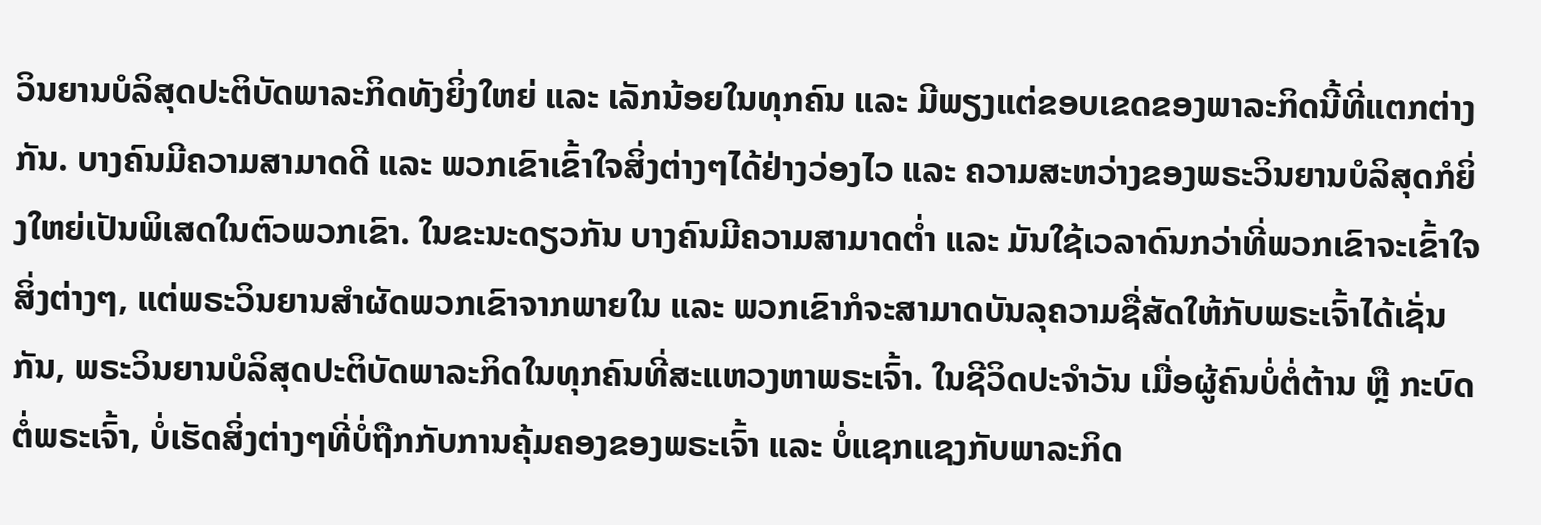ວິນຍານບໍລິສຸດປະຕິບັດພາລະກິດທັງຍິ່ງໃຫຍ່ ແລະ ເລັກນ້ອຍໃນທຸກຄົນ ແລະ ມີພຽງແຕ່ຂອບເຂດຂອງພາລະກິດນີ້ທີ່ແຕກຕ່າງກັນ. ບາງຄົນມີຄວາມສາມາດດີ ແລະ ພວກເຂົາເຂົ້າໃຈສິ່ງຕ່າງໆໄດ້ຢ່າງວ່ອງໄວ ແລະ ຄວາມສະຫວ່າງຂອງພຣະວິນຍານບໍລິສຸດກໍຍິ່ງໃຫຍ່ເປັນພິເສດໃນຕົວພວກເຂົາ. ໃນຂະນະດຽວກັນ ບາງຄົນມີຄວາມສາມາດຕໍ່າ ແລະ ມັນໃຊ້ເວລາດົນກວ່າທີ່ພວກເຂົາຈະເຂົ້າໃຈສິ່ງຕ່າງໆ, ແຕ່ພຣະວິນຍານສຳຜັດພວກເຂົາຈາກພາຍໃນ ແລະ ພວກເຂົາກໍຈະສາມາດບັນລຸຄວາມຊື່ສັດໃຫ້ກັບພຣະເຈົ້າໄດ້ເຊັ່ນກັນ, ພຣະວິນຍານບໍລິສຸດປະຕິບັດພາລະກິດໃນທຸກຄົນທີ່ສະແຫວງຫາພຣະເຈົ້າ. ໃນຊີວິດປະຈຳວັນ ເມື່ອຜູ້ຄົນບໍ່ຕໍ່ຕ້ານ ຫຼື ກະບົດຕໍ່ພຣະເຈົ້າ, ບໍ່ເຮັດສິ່ງຕ່າງໆທີ່ບໍ່ຖືກກັບການຄຸ້ມຄອງຂອງພຣະເຈົ້າ ແລະ ບໍ່ແຊກແຊງກັບພາລະກິດ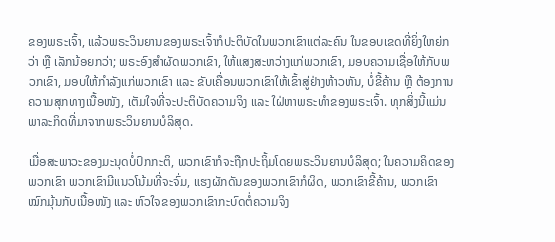ຂອງພຣະເຈົ້າ, ແລ້ວພຣະວິນຍານຂອງພຣະເຈົ້າກໍປະຕິບັດໃນພວກເຂົາແຕ່ລະຄົນ ໃນຂອບເຂດທີ່ຍິ່ງໃຫຍ່ກວ່າ ຫຼື ເລັກນ້ອຍກວ່າ; ພຣະອົງສຳຜັດພວກເຂົາ, ໃຫ້ແສງສະຫວ່າງແກ່ພວກເຂົາ, ມອບຄວາມເຊື່ອໃຫ້ກັບພວກເຂົາ, ມອບໃຫ້ກໍາລັງແກ່ພວກເຂົາ ແລະ ຂັບເຄື່ອນພວກເຂົາໃຫ້ເຂົ້າສູ່ຢ່າງຫ້າວຫັນ, ບໍ່ຂີ້ຄ້ານ ຫຼື ຕ້ອງການຄວາມສຸກທາງເນື້ອໜັງ, ເຕັມໃຈທີ່ຈະປະຕິບັດຄວາມຈິງ ແລະ ໃຝ່ຫາພຣະທຳຂອງພຣະເຈົ້າ. ທຸກສິ່ງນີ້ແມ່ນພາລະກິດທີ່ມາຈາກພຣະວິນຍານບໍລິສຸດ.

ເມື່ອສະພາວະຂອງມະນຸດບໍ່ປົກກະຕິ, ພວກເຂົາກໍຈະຖືກປະຖິ້ມໂດຍພຣະວິນຍານບໍລິສຸດ; ໃນຄວາມຄິດຂອງພວກເຂົາ ພວກເຂົາມີແນວໂນ້ມທີ່ຈະຈົ່ມ, ແຮງຜັກດັນຂອງພວກເຂົາກໍຜິດ, ພວກເຂົາຂີ້ຄ້ານ, ພວກເຂົາໝົກມຸ້ນກັບເນື້ອໜັງ ແລະ ຫົວໃຈຂອງພວກເຂົາກະບົດຕໍ່ຄວາມຈິງ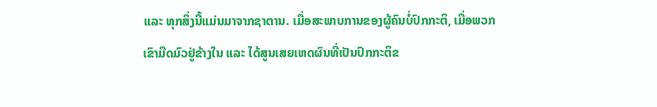ແລະ ທຸກສິ່ງນີ້ແມ່ນມາຈາກຊາຕານ. ເມື່ອສະພາບການຂອງຜູ້ຄົນບໍ່ປົກກະຕິ, ເມື່ອພວກເຂົາມືດມົວຢູ່ຂ້າງໃນ ແລະ ໄດ້ສູນເສຍເຫດຜົນທີ່ເປັນປົກກະຕິຂ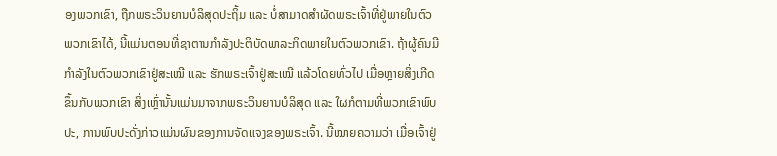ອງພວກເຂົາ, ຖືກພຣະວິນຍານບໍລິສຸດປະຖິ້ມ ແລະ ບໍ່ສາມາດສຳຜັດພຣະເຈົ້າທີ່ຢູ່ພາຍໃນຕົວພວກເຂົາໄດ້, ນີ້ແມ່ນຕອນທີ່ຊາຕານກຳລັງປະຕິບັດພາລະກິດພາຍໃນຕົວພວກເຂົາ. ຖ້າຜູ້ຄົນມີກຳລັງໃນຕົວພວກເຂົາຢູ່ສະເໝີ ແລະ ຮັກພຣະເຈົ້າຢູ່ສະເໝີ ແລ້ວໂດຍທົ່ວໄປ ເມື່ອຫຼາຍສິ່ງເກີດຂຶ້ນກັບພວກເຂົາ ສິ່ງເຫຼົ່ານັ້ນແມ່ນມາຈາກພຣະວິນຍານບໍລິສຸດ ແລະ ໃຜກໍຕາມທີ່ພວກເຂົາພົບປະ, ການພົບປະດັ່ງກ່າວແມ່ນຜົນຂອງການຈັດແຈງຂອງພຣະເຈົ້າ. ນີ້ໝາຍຄວາມວ່າ ເມື່ອເຈົ້າຢູ່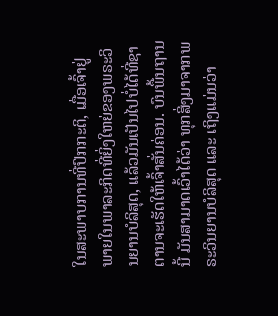ໃນສະພາບການທີ່ປົກກະຕິ, ເມື່ອເຈົ້າຢູ່ພາຍໃນພາລະກິດທີ່ຍິ່ງໃຫຍ່ຂອງພຣະວິນຍານບໍລິສຸດ, ແລ້ວມັນເປັນໄປບໍ່ໄດ້ທີ່ຊາຕານຈະເຮັດໃຫ້ເຈົ້າສັ່ນຄ່ອນ. ບົນພື້ນຖານນີ້ ມັນສາມາດເວົ້າໄດ້ວ່າ ທຸກສິ່ງມາຈາກພຣະວິນຍານບໍລິສຸດ ແລະ ເຖິງແມ່ນວ່າ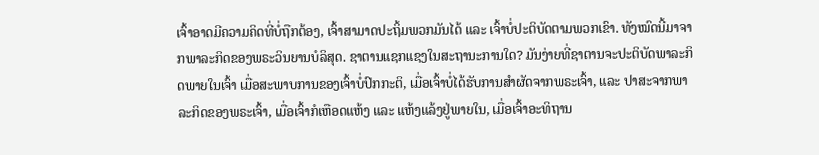ເຈົ້າອາດມີຄວາມຄິດທີ່ບໍ່ຖືກຕ້ອງ, ເຈົ້າສາມາດປະຖິ້ມພວກມັນໄດ້ ແລະ ເຈົ້າບໍ່ປະຕິບັດຕາມພວກເຂົາ. ທັງໝົດນີ້ມາຈາກພາລະກິດຂອງພຣະວິນຍານບໍລິສຸດ. ຊາຕານແຊກແຊງໃນສະຖານະການໃດ? ມັນງ່າຍທີ່ຊາຕານຈະປະຕິບັດພາລະກິດພາຍໃນເຈົ້າ ເມື່ອສະພາບການຂອງເຈົ້າບໍ່ປົກກະຕິ, ເມື່ອເຈົ້າບໍ່ໄດ້ຮັບການສຳຜັດຈາກພຣະເຈົ້າ, ແລະ ປາສະຈາກພາລະກິດຂອງພຣະເຈົ້າ, ເມື່ອເຈົ້າກໍເຫືອດແຫ້ງ ແລະ ແຫ້ງແລ້ງຢູ່ພາຍໃນ, ເມື່ອເຈົ້າອະທິຖານ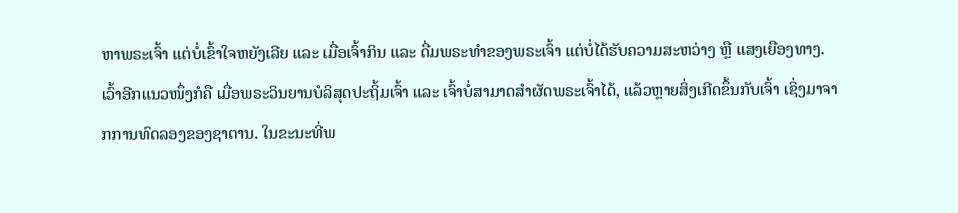ຫາພຣະເຈົ້າ ແຕ່ບໍ່ເຂົ້າໃຈຫຍັງເລີຍ ແລະ ເມື່ອເຈົ້າກິນ ແລະ ດື່ມພຣະທຳຂອງພຣະເຈົ້າ ແຕ່ບໍ່ໄດ້ຮັບຄວາມສະຫວ່າງ ຫຼື ແສງເຍືອງທາງ. ເວົ້າອີກແນວໜຶ່ງກໍຄື ເມື່ອພຣະວິນຍານບໍລິສຸດປະຖິ້ມເຈົ້າ ແລະ ເຈົ້າບໍ່ສາມາດສຳຜັດພຣະເຈົ້າໄດ້, ແລ້ວຫຼາຍສິ່ງເກີດຂຶ້ນກັບເຈົ້າ ເຊິ່ງມາຈາກການທົດລອງຂອງຊາຕານ. ໃນຂະນະທີ່ພ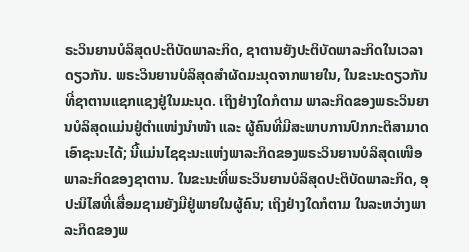ຣະວິນຍານບໍລິສຸດປະຕິບັດພາລະກິດ, ຊາຕານຍັງປະຕິບັດພາລະກິດໃນເວລາດຽວກັນ. ພຣະວິນຍານບໍລິສຸດສຳຜັດມະນຸດຈາກພາຍໃນ, ໃນຂະນະດຽວກັນທີ່ຊາຕານແຊກແຊງຢູ່ໃນມະນຸດ. ເຖິງຢ່າງໃດກໍຕາມ ພາລະກິດຂອງພຣະວິນຍານບໍລິສຸດແມ່ນຢູ່ຕໍາແໜ່ງນໍາໜ້າ ແລະ ຜູ້ຄົນທີ່ມີສະພາບການປົກກະຕິສາມາດເອົາຊະນະໄດ້; ນີ້ແມ່ນໄຊຊະນະແຫ່ງພາລະກິດຂອງພຣະວິນຍານບໍລິສຸດເໜືອພາລະກິດຂອງຊາຕານ. ໃນຂະນະທີ່ພຣະວິນຍານບໍລິສຸດປະຕິບັດພາລະກິດ, ອຸປະນິໄສທີ່ເສື່ອມຊາມຍັງມີຢູ່ພາຍໃນຜູ້ຄົນ; ເຖິງຢ່າງໃດກໍຕາມ ໃນລະຫວ່າງພາລະກິດຂອງພ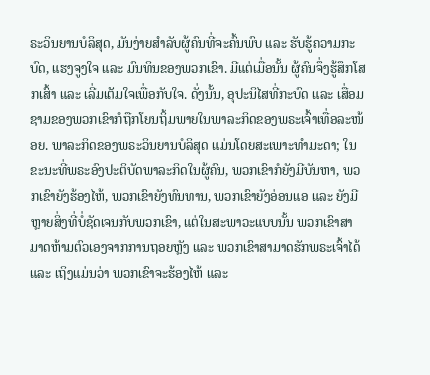ຣະວິນຍານບໍລິສຸດ, ມັນງ່າຍສຳລັບຜູ້ຄົນທີ່ຈະຄົ້ນພົບ ແລະ ຮັບຮູ້ຄວາມກະບົດ, ແຮງຈູງໃຈ ແລະ ມົນທິນຂອງພວກເຂົາ. ມີແຕ່ເມື່ອນັ້ນ ຜູ້ຄົນຈຶ່ງຮູ້ສຶກໂສກເສົ້າ ແລະ ເລີ່ມເຕັມໃຈເພື່ອກັບໃຈ. ດັ່ງນັ້ນ, ອຸປະນິໄສທີ່ກະບົດ ແລະ ເສື່ອມຊາມຂອງພວກເຂົາກໍຖືກໂຍນຖິ້ມພາຍໃນພາລະກິດຂອງພຣະເຈົ້າເທື່ອລະໜ້ອຍ. ພາລະກິດຂອງພຣະວິນຍານບໍລິສຸດ ແມ່ນໂດຍສະເພາະທຳມະດາ; ໃນຂະນະທີ່ພຣະອົງປະຕິບັດພາລະກິດໃນຜູ້ຄົນ, ພວກເຂົາກໍຍັງມີບັນຫາ, ພວກເຂົາຍັງຮ້ອງໄຫ້, ພວກເຂົາຍັງທົນທານ, ພວກເຂົາຍັງອ່ອນແອ ແລະ ຍັງມີຫຼາຍສິ່ງທີ່ບໍ່ຊັດເຈນກັບພວກເຂົາ, ແຕ່ໃນສະພາວະແບບນັ້ນ ພວກເຂົາສາມາດຫ້າມຕົວເອງຈາກການຖອຍຫຼັງ ແລະ ພວກເຂົາສາມາດຮັກພຣະເຈົ້າໄດ້ ແລະ ເຖິງແມ່ນວ່າ ພວກເຂົາຈະຮ້ອງໄຫ້ ແລະ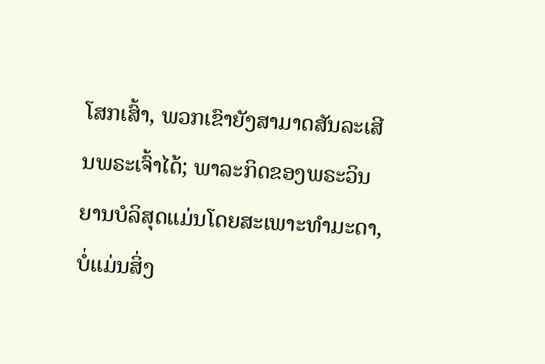ໂສກເສົ້າ, ພວກເຂົາຍັງສາມາດສັນລະເສີນພຣະເຈົ້າໄດ້; ພາລະກິດຂອງພຣະວິນຍານບໍລິສຸດແມ່ນໂດຍສະເພາະທຳມະດາ, ບໍ່ແມ່ນສິ່ງ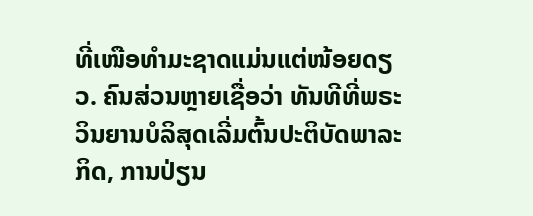ທີ່ເໜືອທຳມະຊາດແມ່ນແຕ່ໜ້ອຍດຽວ. ຄົນສ່ວນຫຼາຍເຊື່ອວ່າ ທັນທີທີ່ພຣະວິນຍານບໍລິສຸດເລີ່ມຕົ້ນປະຕິບັດພາລະກິດ, ການປ່ຽນ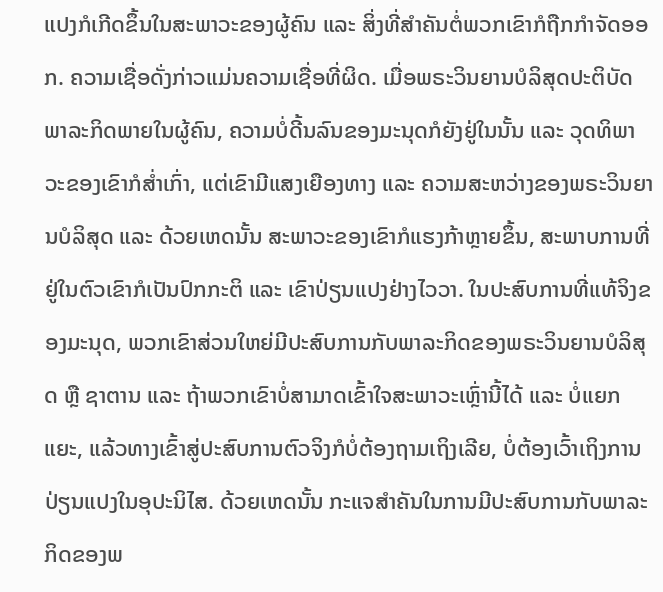ແປງກໍເກີດຂຶ້ນໃນສະພາວະຂອງຜູ້ຄົນ ແລະ ສິ່ງທີ່ສຳຄັນຕໍ່ພວກເຂົາກໍຖືກກຳຈັດອອກ. ຄວາມເຊື່ອດັ່ງກ່າວແມ່ນຄວາມເຊື່ອທີ່ຜິດ. ເມື່ອພຣະວິນຍານບໍລິສຸດປະຕິບັດພາລະກິດພາຍໃນຜູ້ຄົນ, ຄວາມບໍ່ດີ້ນລົນຂອງມະນຸດກໍຍັງຢູ່ໃນນັ້ນ ແລະ ວຸດທິພາວະຂອງເຂົາກໍສໍ່າເກົ່າ, ແຕ່ເຂົາມີແສງເຍືອງທາງ ແລະ ຄວາມສະຫວ່າງຂອງພຣະວິນຍານບໍລິສຸດ ແລະ ດ້ວຍເຫດນັ້ນ ສະພາວະຂອງເຂົາກໍແຮງກ້າຫຼາຍຂຶ້ນ, ສະພາບການທີ່ຢູ່ໃນຕົວເຂົາກໍເປັນປົກກະຕິ ແລະ ເຂົາປ່ຽນແປງຢ່າງໄວວາ. ໃນປະສົບການທີ່ແທ້ຈິງຂອງມະນຸດ, ພວກເຂົາສ່ວນໃຫຍ່ມີປະສົບການກັບພາລະກິດຂອງພຣະວິນຍານບໍລິສຸດ ຫຼື ຊາຕານ ແລະ ຖ້າພວກເຂົາບໍ່ສາມາດເຂົ້າໃຈສະພາວະເຫຼົ່ານີ້ໄດ້ ແລະ ບໍ່ແຍກແຍະ, ແລ້ວທາງເຂົ້າສູ່ປະສົບການຕົວຈິງກໍບໍ່ຕ້ອງຖາມເຖິງເລີຍ, ບໍ່ຕ້ອງເວົ້າເຖິງການປ່ຽນແປງໃນອຸປະນິໄສ. ດ້ວຍເຫດນັ້ນ ກະແຈສໍາຄັນໃນການມີປະສົບການກັບພາລະກິດຂອງພ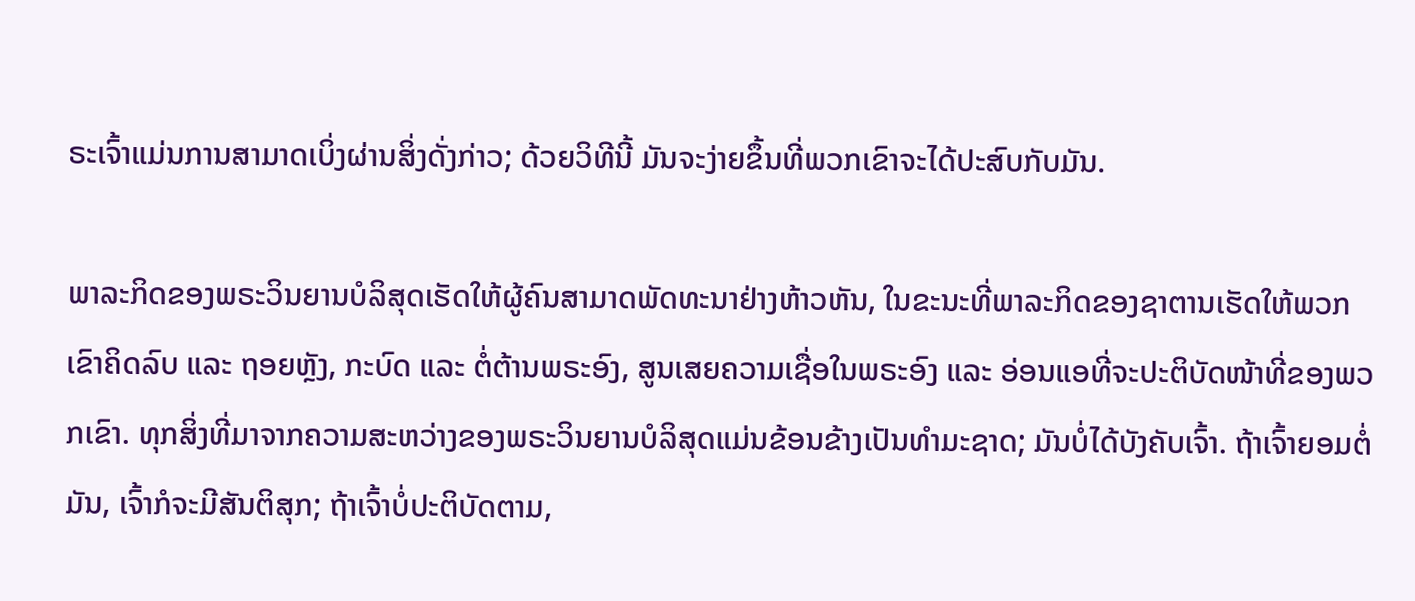ຣະເຈົ້າແມ່ນການສາມາດເບິ່ງຜ່ານສິ່ງດັ່ງກ່າວ; ດ້ວຍວິທີນີ້ ມັນຈະງ່າຍຂຶ້ນທີ່ພວກເຂົາຈະໄດ້ປະສົບກັບມັນ.

ພາລະກິດຂອງພຣະວິນຍານບໍລິສຸດເຮັດໃຫ້ຜູ້ຄົນສາມາດພັດທະນາຢ່າງຫ້າວຫັນ, ໃນຂະນະທີ່ພາລະກິດຂອງຊາຕານເຮັດໃຫ້ພວກເຂົາຄິດລົບ ແລະ ຖອຍຫຼັງ, ກະບົດ ແລະ ຕໍ່ຕ້ານພຣະອົງ, ສູນເສຍຄວາມເຊື່ອໃນພຣະອົງ ແລະ ອ່ອນແອທີ່ຈະປະຕິບັດໜ້າທີ່ຂອງພວກເຂົາ. ທຸກສິ່ງທີ່ມາຈາກຄວາມສະຫວ່າງຂອງພຣະວິນຍານບໍລິສຸດແມ່ນຂ້ອນຂ້າງເປັນທຳມະຊາດ; ມັນບໍ່ໄດ້ບັງຄັບເຈົ້າ. ຖ້າເຈົ້າຍອມຕໍ່ມັນ, ເຈົ້າກໍຈະມີສັນຕິສຸກ; ຖ້າເຈົ້າບໍ່ປະຕິບັດຕາມ,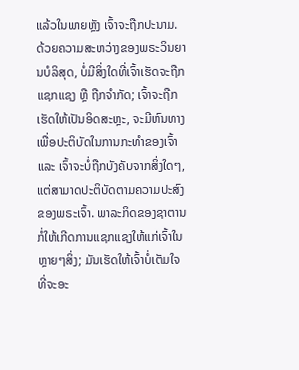ແລ້ວໃນພາຍຫຼັງ ເຈົ້າຈະຖືກປະນາມ. ດ້ວຍຄວາມສະຫວ່າງຂອງພຣະວິນຍານບໍລິສຸດ, ບໍ່ມີສິ່ງໃດທີ່ເຈົ້າເຮັດຈະຖືກແຊກແຊງ ຫຼື ຖືກຈຳກັດ; ເຈົ້າຈະຖືກເຮັດໃຫ້ເປັນອິດສະຫຼະ, ຈະມີຫົນທາງເພື່ອປະຕິບັດໃນການກະທຳຂອງເຈົ້າ ແລະ ເຈົ້າຈະບໍ່ຖືກບັງຄັບຈາກສິ່ງໃດໆ, ແຕ່ສາມາດປະຕິບັດຕາມຄວາມປະສົງຂອງພຣະເຈົ້າ. ພາລະກິດຂອງຊາຕານກໍ່ໃຫ້ເກີດການແຊກແຊງໃຫ້ແກ່ເຈົ້າໃນຫຼາຍໆສິ່ງ; ມັນເຮັດໃຫ້ເຈົ້າບໍ່ເຕັມໃຈທີ່ຈະອະ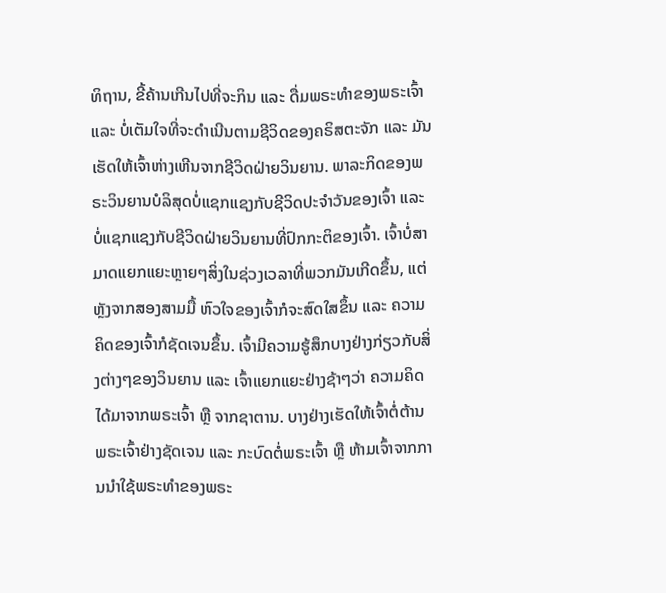ທິຖານ, ຂີ້ຄ້ານເກີນໄປທີ່ຈະກິນ ແລະ ດື່ມພຣະທຳຂອງພຣະເຈົ້າ ແລະ ບໍ່ເຕັມໃຈທີ່ຈະດຳເນີນຕາມຊີວິດຂອງຄຣິສຕະຈັກ ແລະ ມັນເຮັດໃຫ້ເຈົ້າຫ່າງເຫີນຈາກຊີວິດຝ່າຍວິນຍານ. ພາລະກິດຂອງພຣະວິນຍານບໍລິສຸດບໍ່ແຊກແຊງກັບຊີວິດປະຈຳວັນຂອງເຈົ້າ ແລະ ບໍ່ແຊກແຊງກັບຊີວິດຝ່າຍວິນຍານທີ່ປົກກະຕິຂອງເຈົ້າ. ເຈົ້າບໍ່ສາມາດແຍກແຍະຫຼາຍໆສິ່ງໃນຊ່ວງເວລາທີ່ພວກມັນເກີດຂຶ້ນ, ແຕ່ຫຼັງຈາກສອງສາມມື້ ຫົວໃຈຂອງເຈົ້າກໍຈະສົດໃສຂຶ້ນ ແລະ ຄວາມຄິດຂອງເຈົ້າກໍຊັດເຈນຂຶ້ນ. ເຈົ້າມີຄວາມຮູ້ສຶກບາງຢ່າງກ່ຽວກັບສິ່ງຕ່າງໆຂອງວິນຍານ ແລະ ເຈົ້າແຍກແຍະຢ່າງຊ້າໆວ່າ ຄວາມຄິດໄດ້ມາຈາກພຣະເຈົ້າ ຫຼື ຈາກຊາຕານ. ບາງຢ່າງເຮັດໃຫ້ເຈົ້າຕໍ່ຕ້ານພຣະເຈົ້າຢ່າງຊັດເຈນ ແລະ ກະບົດຕໍ່ພຣະເຈົ້າ ຫຼື ຫ້າມເຈົ້າຈາກການນໍາໃຊ້ພຣະທຳຂອງພຣະ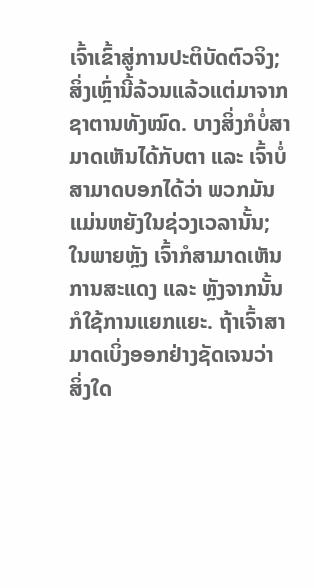ເຈົ້າເຂົ້າສູ່ການປະຕິບັດຕົວຈິງ; ສິ່ງເຫຼົ່ານີ້ລ້ວນແລ້ວແຕ່ມາຈາກຊາຕານທັງໝົດ. ບາງສິ່ງກໍບໍ່ສາມາດເຫັນໄດ້ກັບຕາ ແລະ ເຈົ້າບໍ່ສາມາດບອກໄດ້ວ່າ ພວກມັນແມ່ນຫຍັງໃນຊ່ວງເວລານັ້ນ; ໃນພາຍຫຼັງ ເຈົ້າກໍສາມາດເຫັນການສະແດງ ແລະ ຫຼັງຈາກນັ້ນກໍໃຊ້ການແຍກແຍະ. ຖ້າເຈົ້າສາມາດເບິ່ງອອກຢ່າງຊັດເຈນວ່າ ສິ່ງໃດ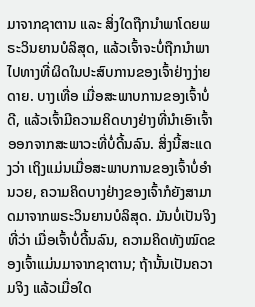ມາຈາກຊາຕານ ແລະ ສິ່ງໃດຖືກນໍາພາໂດຍພຣະວິນຍານບໍລິສຸດ, ແລ້ວເຈົ້າຈະບໍ່ຖືກນໍາພາໄປທາງທີ່ຜິດໃນປະສົບການຂອງເຈົ້າຢ່າງງ່າຍດາຍ. ບາງເທື່ອ ເມື່ອສະພາບການຂອງເຈົ້າບໍ່ດີ, ແລ້ວເຈົ້າມີຄວາມຄິດບາງຢ່າງທີ່ນໍາເອົາເຈົ້າອອກຈາກສະພາວະທີ່ບໍ່ດີ້ນລົນ. ສິ່ງນີ້ສະແດງວ່າ ເຖິງແມ່ນເມື່ອສະພາບການຂອງເຈົ້າບໍ່ອຳນວຍ, ຄວາມຄິດບາງຢ່າງຂອງເຈົ້າກໍຍັງສາມາດມາຈາກພຣະວິນຍານບໍລິສຸດ. ມັນບໍ່ເປັນຈິງທີ່ວ່າ ເມື່ອເຈົ້າບໍ່ດີ້ນລົນ, ຄວາມຄິດທັງໝົດຂອງເຈົ້າແມ່ນມາຈາກຊາຕານ; ຖ້ານັ້ນເປັນຄວາມຈິງ ແລ້ວເມື່ອໃດ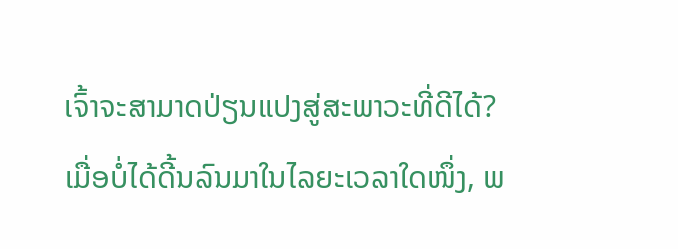ເຈົ້າຈະສາມາດປ່ຽນແປງສູ່ສະພາວະທີ່ດີໄດ້? ເມື່ອບໍ່ໄດ້ດີ້ນລົນມາໃນໄລຍະເວລາໃດໜຶ່ງ, ພ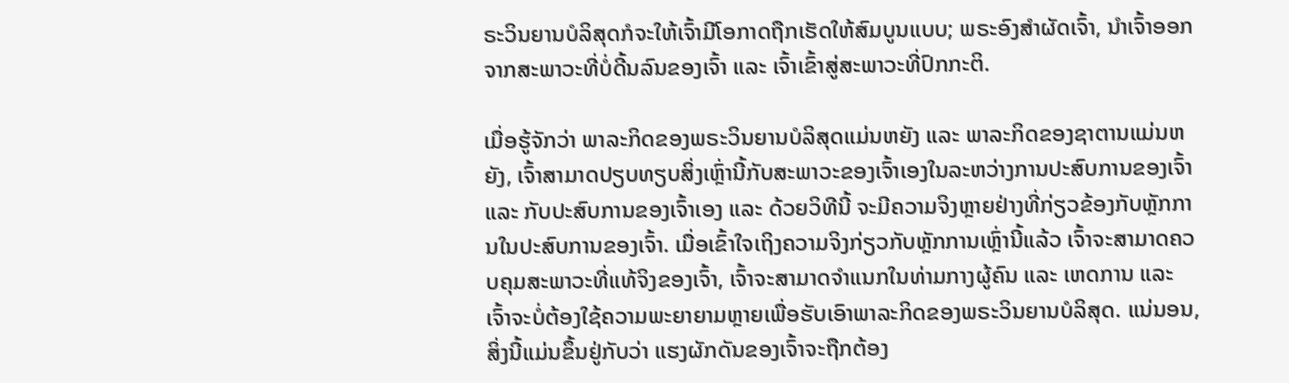ຣະວິນຍານບໍລິສຸດກໍຈະໃຫ້ເຈົ້າມີໂອກາດຖືກເຮັດໃຫ້ສົມບູນແບບ; ພຣະອົງສຳຜັດເຈົ້າ, ນໍາເຈົ້າອອກຈາກສະພາວະທີ່ບໍ່ດີ້ນລົນຂອງເຈົ້າ ແລະ ເຈົ້າເຂົ້າສູ່ສະພາວະທີ່ປົກກະຕິ.

ເມື່ອຮູ້ຈັກວ່າ ພາລະກິດຂອງພຣະວິນຍານບໍລິສຸດແມ່ນຫຍັງ ແລະ ພາລະກິດຂອງຊາຕານແມ່ນຫຍັງ, ເຈົ້າສາມາດປຽບທຽບສິ່ງເຫຼົ່ານີ້ກັບສະພາວະຂອງເຈົ້າເອງໃນລະຫວ່າງການປະສົບການຂອງເຈົ້າ ແລະ ກັບປະສົບການຂອງເຈົ້າເອງ ແລະ ດ້ວຍວິທີນີ້ ຈະມີຄວາມຈິງຫຼາຍຢ່າງທີ່ກ່ຽວຂ້ອງກັບຫຼັກການໃນປະສົບການຂອງເຈົ້າ. ເມື່ອເຂົ້າໃຈເຖິງຄວາມຈິງກ່ຽວກັບຫຼັກການເຫຼົ່ານີ້ແລ້ວ ເຈົ້າຈະສາມາດຄວບຄຸມສະພາວະທີ່ແທ້ຈິງຂອງເຈົ້າ, ເຈົ້າຈະສາມາດຈຳແນກໃນທ່າມກາງຜູ້ຄົນ ແລະ ເຫດການ ແລະ ເຈົ້າຈະບໍ່ຕ້ອງໃຊ້ຄວາມພະຍາຍາມຫຼາຍເພື່ອຮັບເອົາພາລະກິດຂອງພຣະວິນຍານບໍລິສຸດ. ແນ່ນອນ, ສິ່ງນີ້ແມ່ນຂຶ້ນຢູ່ກັບວ່າ ແຮງຜັກດັນຂອງເຈົ້າຈະຖືກຕ້ອງ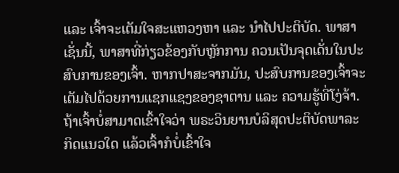ແລະ ເຈົ້າຈະເຕັມໃຈສະແຫວງຫາ ແລະ ນໍາໄປປະຕິບັດ. ພາສາເຊັ່ນນີ້, ພາສາທີ່ກ່ຽວຂ້ອງກັບຫຼັກການ ຄວນເປັນຈຸດເດັ່ນໃນປະສົບການຂອງເຈົ້າ. ຫາກປາສະຈາກມັນ, ປະສົບການຂອງເຈົ້າຈະເຕັມໄປດ້ວຍການແຊກແຊງຂອງຊາຕານ ແລະ ຄວາມຮູ້ທີ່ໂງ່ຈ້າ. ຖ້າເຈົ້າບໍ່ສາມາດເຂົ້າໃຈວ່າ ພຣະວິນຍານບໍລິສຸດປະຕິບັດພາລະກິດແນວໃດ ແລ້ວເຈົ້າກໍບໍ່ເຂົ້າໃຈ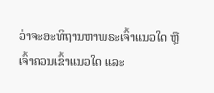ວ່າຈະອະທິຖານຫາພຣະເຈົ້າແນວໃດ ຫຼື ເຈົ້າຄວນເຂົ້າແນວໃດ ແລະ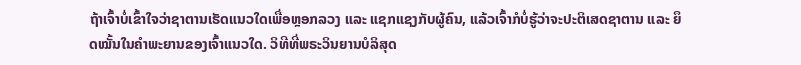ຖ້າເຈົ້າບໍ່ເຂົ້າໃຈວ່າຊາຕານເຮັດແນວໃດເພື່ອຫຼອກລວງ ແລະ ແຊກແຊງກັບຜູ້ຄົນ, ແລ້ວເຈົ້າກໍບໍ່ຮູ້ວ່າຈະປະຕິເສດຊາຕານ ແລະ ຍຶດໝັ້ນໃນຄຳພະຍານຂອງເຈົ້າແນວໃດ. ວິທີທີ່ພຣະວິນຍານບໍລິສຸດ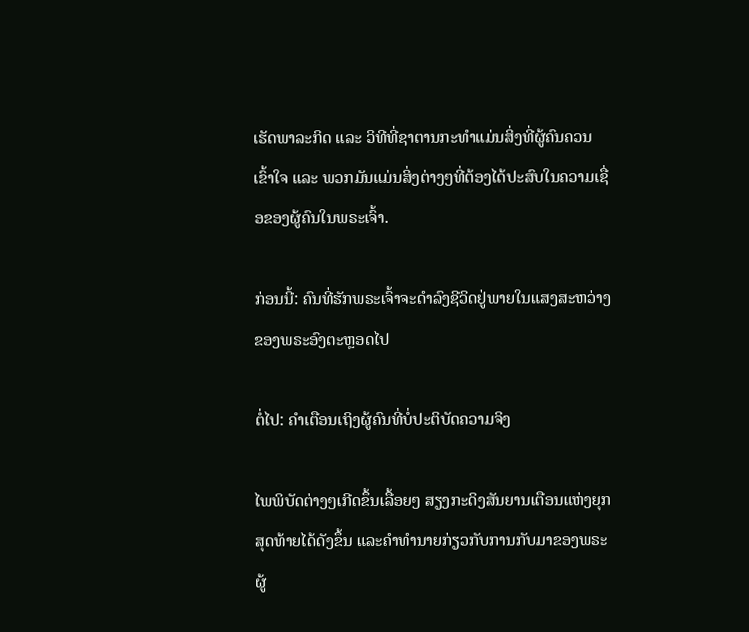ເຮັດພາລະກິດ ແລະ ວິທີທີ່ຊາຕານກະທຳແມ່ນສິ່ງທີ່ຜູ້ຄົນຄວນເຂົ້າໃຈ ແລະ ພວກມັນແມ່ນສິ່ງຕ່າງໆທີ່ຕ້ອງໄດ້ປະສົບໃນຄວາມເຊື່ອຂອງຜູ້ຄົນໃນພຣະເຈົ້າ.

ກ່ອນນີ້: ຄົນທີ່ຮັກພຣະເຈົ້າຈະດຳລົງຊີວິດຢູ່ພາຍໃນແສງສະຫວ່າງຂອງພຣະອົງຕະຫຼອດໄປ

ຕໍ່ໄປ: ຄໍາເຕືອນເຖິງຜູ້ຄົນທີ່ບໍ່ປະຕິບັດຄວາມຈິງ

ໄພພິບັດຕ່າງໆເກີດຂຶ້ນເລື້ອຍໆ ສຽງກະດິງສັນຍານເຕືອນແຫ່ງຍຸກສຸດທ້າຍໄດ້ດັງຂຶ້ນ ແລະຄໍາທໍານາຍກ່ຽວກັບການກັບມາຂອງພຣະຜູ້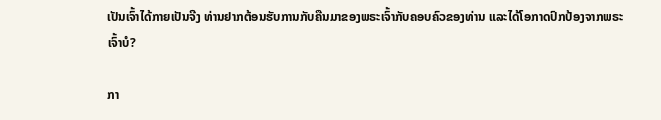ເປັນເຈົ້າໄດ້ກາຍເປັນຈີງ ທ່ານຢາກຕ້ອນຮັບການກັບຄືນມາຂອງພຣະເຈົ້າກັບຄອບຄົວຂອງທ່ານ ແລະໄດ້ໂອກາດປົກປ້ອງຈາກພຣະເຈົ້າບໍ?

ກາ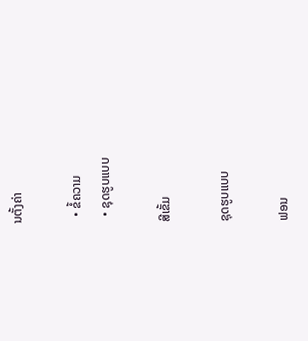ນຕັ້ງຄ່າ

  • ຂໍ້ຄວາມ
  • ຊຸດຮູບແບບ

ສີເຂັ້ມ

ຊຸດຮູບແບບ

ຟອນ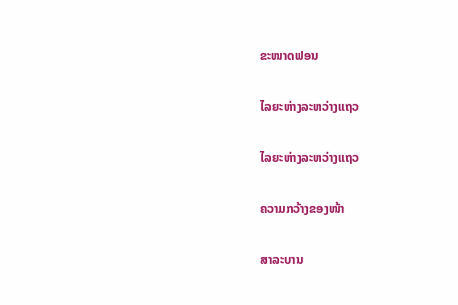ຂະໜາດຟອນ

ໄລຍະຫ່າງລະຫວ່າງແຖວ

ໄລຍະຫ່າງລະຫວ່າງແຖວ

ຄວາມກວ້າງຂອງໜ້າ

ສາລະບານ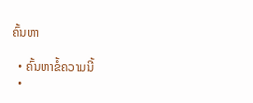ຄົ້ນຫາ

  • ຄົ້ນຫາຂໍ້ຄວາມນີ້
  •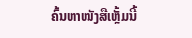ຄົ້ນຫາໜັງສືເຫຼັ້ມນີ້